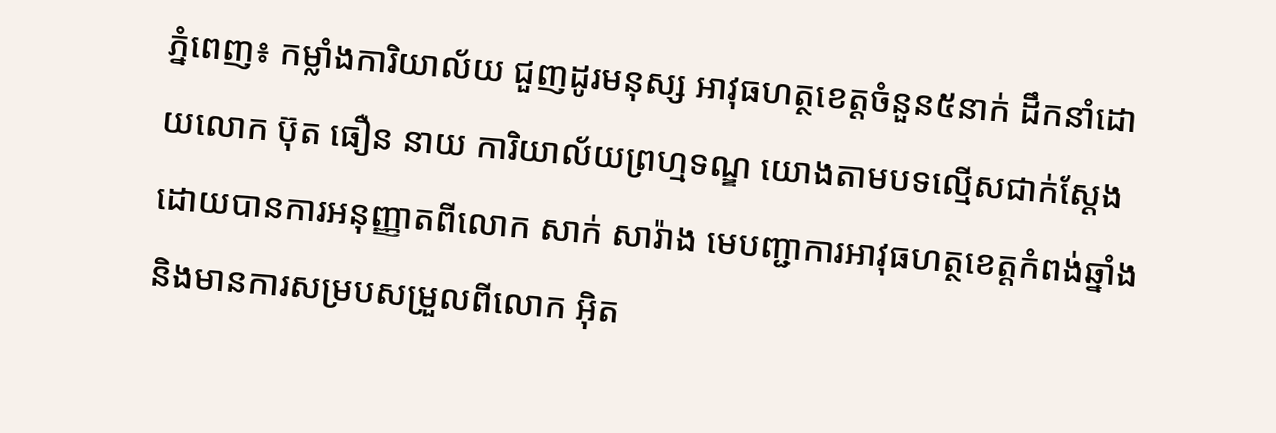ភ្នំពេញ៖ កម្លាំងការិយាល័យ ជួញដូរមនុស្ស អាវុធហត្ថខេត្តចំនួន៥នាក់ ដឹកនាំដោយលោក ប៊ុត ធឿន នាយ ការិយាល័យព្រហ្មទណ្ឌ យោងតាមបទល្មើសជាក់ស្ដែង ដោយបានការអនុញ្ញាតពីលោក សាក់ សារ៉ាង មេបញ្ជាការអាវុធហត្ថខេត្តកំពង់ឆ្នាំង និងមានការសម្របសម្រួលពីលោក អ៊ិត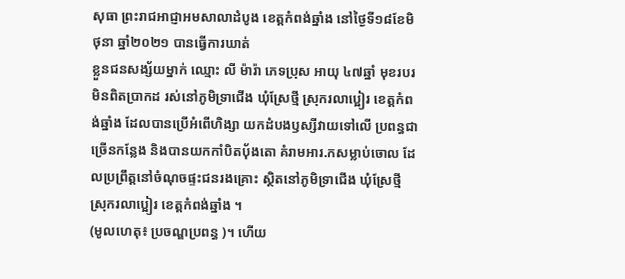សុធា ព្រះរាជអាជ្ញាអមសាលាដំបូង ខេត្តកំពង់ឆ្នាំង នៅថ្ងៃទី១៨ខែមិថុនា ឆ្នាំ២០២១ បានធ្វើការឃាត់
ខ្លួនជនសង្ស័យម្នាក់ ឈ្មោះ លី ម៉ារ៉ា ភេទប្រុស អាយុ ៤៧ឆ្នាំ មុខរបរមិនពិតប្រាកដ រស់នៅភូមិទ្រាជើង ឃុំស្រែថ្មី ស្រុករលាប្អៀរ ខេត្តកំពង់ឆ្នាំង ដែលបានប្រើអំពើហិង្សា យកដំបងឫស្សីវាយទៅលើ ប្រពន្ធជាច្រើនកន្លែង និងបានយកកាំបិតប៉័ងតោ គំរាមអារ.កសម្លាប់ចោល ដែលប្រព្រឹត្តនៅចំណុចផ្ទះជនរងគ្រោះ ស្ថិតនៅភូមិទ្រាជើង ឃុំស្រែថ្មី ស្រុករលាប្អៀរ ខេត្តកំពង់ឆ្នាំង ។
(មូលហេតុ៖ ប្រចណ្ឌប្រពន្ធ )។ ហើយ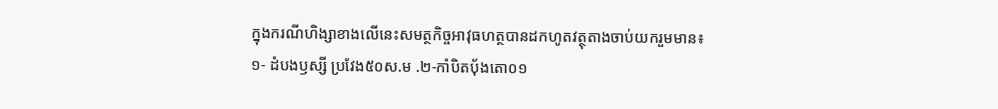ក្នុងករណីហិង្សាខាងលើនេះសមត្ថកិច្ចអាវុធហត្ថបានដកហូតវត្ថុតាងចាប់យករួមមាន៖
១- ដំបងឫស្សី ប្រវែង៥០ស.ម .២-កាំបិតប៉័ងតោ០១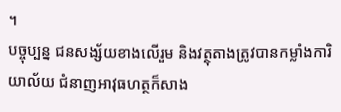។
បច្ចុប្បន្ន ជនសង្ស័យខាងលើរួម និងវត្ថុតាងត្រូវបានកម្លាំងការិយាល័យ ជំនាញអាវុធហត្ថក៏សាង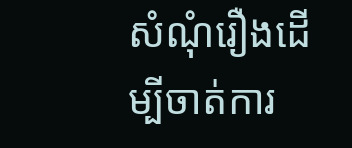សំណុំរឿងដើម្បីចាត់ការ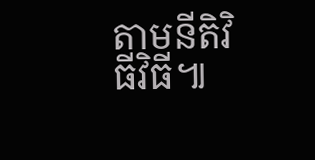តាមនីតិវិធីវិធី៕